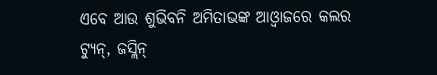ଏବେ ଆଉ ଶୁଭିବନି ଅମିତାଭଙ୍କ ଆଓ୍ଵାଜରେ କଲର ଟ୍ୟୁନ୍, ଜସ୍ଲିନ୍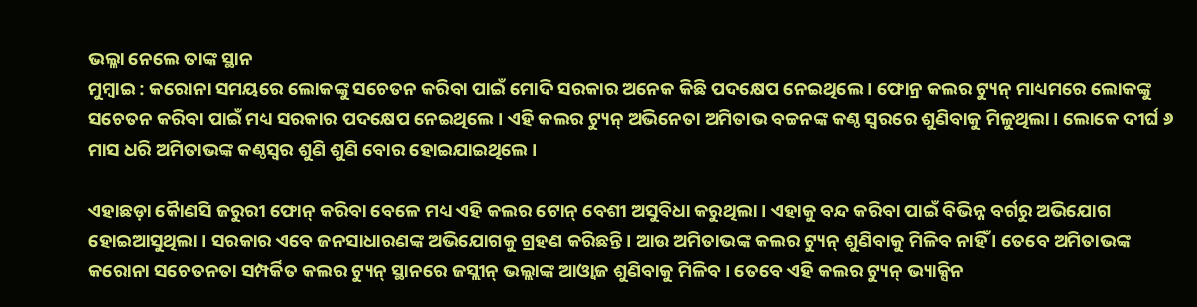ଭଲ୍ଳା ନେଲେ ତାଙ୍କ ସ୍ଥାନ
ମୁମ୍ବାଇ : କରୋନା ସମୟରେ ଲୋକଙ୍କୁ ସଚେତନ କରିବା ପାଇଁ ମୋଦି ସରକାର ଅନେକ କିଛି ପଦକ୍ଷେପ ନେଇଥିଲେ । ଫୋନ୍ର କଲର ଟ୍ୟୁନ୍ ମାଧ୍ୟମରେ ଲୋକଙ୍କୁ ସଚେତନ କରିବା ପାଇଁ ମଧ୍ୟ ସରକାର ପଦକ୍ଷେପ ନେଇଥିଲେ । ଏହି କଲର ଟ୍ୟୁନ୍ ଅଭିନେତା ଅମିତାଭ ବଚ୍ଚନଙ୍କ କଣ୍ଠ ସ୍ୱରରେ ଶୁଣିବାକୁ ମିଳୁଥିଲା । ଲୋକେ ଦୀର୍ଘ ୬ ମାସ ଧରି ଅମିତାଭଙ୍କ କଣ୍ଠସ୍ୱର ଶୁଣି ଶୁଣି ବୋର ହୋଇଯାଇଥିଲେ ।

ଏହାଛଡ଼ା କୈାଣସି ଜରୁରୀ ଫୋନ୍ କରିବା ବେଳେ ମଧ୍ୟ ଏହି କଲର ଟୋନ୍ ବେଶୀ ଅସୁବିଧା କରୁଥିଲା । ଏହାକୁ ବନ୍ଦ କରିବା ପାଇଁ ବିଭିନ୍ନ ବର୍ଗରୁ ଅଭିଯୋଗ ହୋଇଆସୁଥିଲା । ସରକାର ଏବେ ଜନସାଧାରଣଙ୍କ ଅଭିଯୋଗକୁ ଗ୍ରହଣ କରିଛନ୍ତି । ଆଉ ଅମିତାଭଙ୍କ କଲର ଟ୍ୟୁନ୍ ଶୁଣିବାକୁ ମିଳିବ ନାହିଁ । ତେବେ ଅମିତାଭଙ୍କ କରୋନା ସଚେତନତା ସମ୍ପର୍କିତ କଲର ଟ୍ୟୁନ୍ ସ୍ଥାନରେ ଜସ୍ଲୀନ୍ ଭଲ୍ଲାଙ୍କ ଆଓ୍ଵାଜ ଶୁଣିବାକୁ ମିଳିବ । ତେବେ ଏହି କଲର ଟ୍ୟୁନ୍ ଭ୍ୟାକ୍ସିନ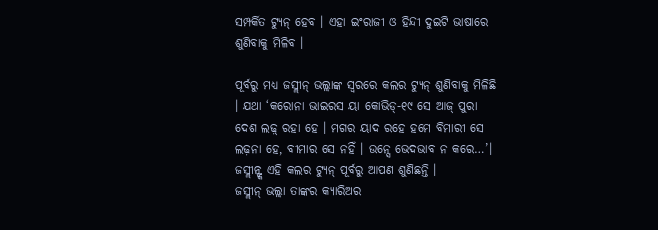ସମ୍ପର୍କିତ ଟ୍ୟୁନ୍ ହେବ । ଏହା ଇଂରାଜୀ ଓ ହିନ୍ଦୀ ଦୁଇଟି ଭାଷାରେ ଶୁଣିବାକୁ ମିଳିବ ।

ପୂର୍ବରୁ ମଧ୍ୟ ଜସ୍ଲୀନ୍ ଭଲ୍ଲାଙ୍କ ସ୍ୱରରେ କଲର ଟ୍ୟୁନ୍ ଶୁଣିବାକୁ ମିଳିଛି । ଯଥା ‘କରୋନା ଭାଇରସ ୟା କୋଭିଡ୍-୧୯ ସେ ଆଜ୍ ପୁରା ଦେଶ ଲଢ଼୍ ରହା ହେ । ମଗର ୟାଦ ରହେ ହମେ ବିମାରୀ ସେ ଲଢ଼ନା ହେ, ବୀମାର ସେ ନହିଁ । ଉନ୍ସେ ଭେଦଭାବ ନ କରେ…’। ଜସ୍ଲୀନ୍ଙ୍କ ଏହି କଲର ଟ୍ୟୁନ୍ ପୂର୍ବରୁ ଆପଣ ଶୁଣିଛନ୍ତି ।
ଜସ୍ଲୀନ୍ ଭଲ୍ଲା ତାଙ୍କର କ୍ୟାରିଅର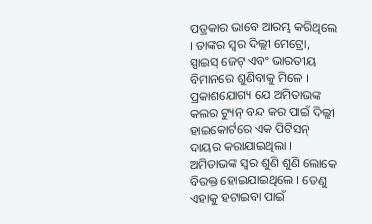ପତ୍ରକାର ଭାବେ ଆରମ୍ଭ କରିଥିଲେ । ତାଙ୍କର ସ୍ୱର ଦିଲ୍ଲୀ ମେଟ୍ରୋ, ସ୍ପାଇସ୍ ଜେଟ୍ ଏବଂ ଭାରତୀୟ ବିମାନରେ ଶୁଣିବାକୁ ମିଳେ । ପ୍ରକାଶଯୋଗ୍ୟ ଯେ ଅମିତାଭଙ୍କ କଲର ଟ୍ୟୁନ୍ ବନ୍ଦ କର ପାଇଁ ଦିଲ୍ଲୀ ହାଇକୋର୍ଟରେ ଏକ ପିଟିସନ୍ ଦାୟର କରାଯାଇଥିଲା । ଅମିତାଭଙ୍କ ସ୍ୱର ଶୁଣି ଶୁଣି ଲୋକେ ବିରକ୍ତ ହୋଇଯାଇଥିଲେ । ତେଣୁ ଏହାକୁ ହଟାଇବା ପାଇଁ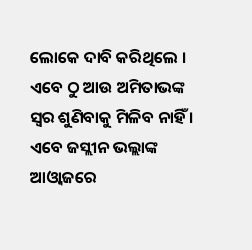ଲୋକେ ଦାବି କରିଥିଲେ । ଏବେ ଠୁ ଆଉ ଅମିତାଭଙ୍କ ସ୍ୱର ଶୁଣିବାକୁ ମିଳିବ ନାହିଁ । ଏବେ ଜସ୍ଲୀନ ଭଲ୍ଲାଙ୍କ ଆଓ୍ଵାଜରେ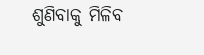ଶୁଣିବାକୁ ମିଳିବ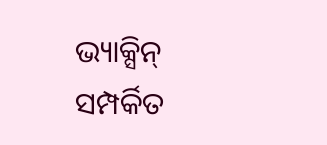ଭ୍ୟାକ୍ସିନ୍ ସମ୍ପର୍କିତ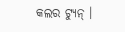କଲର ଟ୍ୟୁନ୍ ।